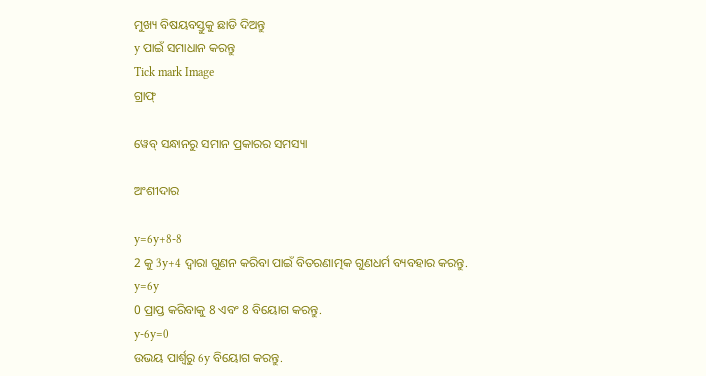ମୁଖ୍ୟ ବିଷୟବସ୍ତୁକୁ ଛାଡି ଦିଅନ୍ତୁ
y ପାଇଁ ସମାଧାନ କରନ୍ତୁ
Tick mark Image
ଗ୍ରାଫ୍

ୱେବ୍ ସନ୍ଧାନରୁ ସମାନ ପ୍ରକାରର ସମସ୍ୟା

ଅଂଶୀଦାର

y=6y+8-8
2 କୁ 3y+4 ଦ୍ୱାରା ଗୁଣନ କରିବା ପାଇଁ ବିତରଣାତ୍ମକ ଗୁଣଧର୍ମ ବ୍ୟବହାର କରନ୍ତୁ.
y=6y
0 ପ୍ରାପ୍ତ କରିବାକୁ 8 ଏବଂ 8 ବିୟୋଗ କରନ୍ତୁ.
y-6y=0
ଉଭୟ ପାର୍ଶ୍ୱରୁ 6y ବିୟୋଗ କରନ୍ତୁ.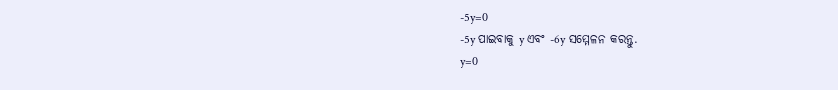-5y=0
-5y ପାଇବାକୁ y ଏବଂ -6y ସମ୍ମେଳନ କରନ୍ତୁ.
y=0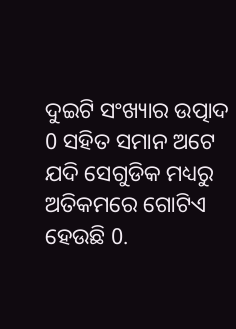ଦୁଇଟି ସଂଖ୍ୟାର ଉତ୍ପାଦ 0 ସହିତ ସମାନ ଅଟେ ଯଦି ସେଗୁଡିକ ମଧ୍ୟରୁ ଅତିକମରେ ଗୋଟିଏ ହେଉଛି 0.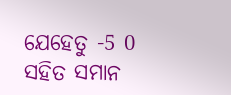ଯେହେତୁ -5 0 ସହିତ ସମାନ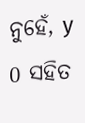ନୁହେଁ, y 0 ସହିତ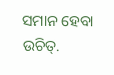ସମାନ ହେବା ଉଚିତ୍‌.